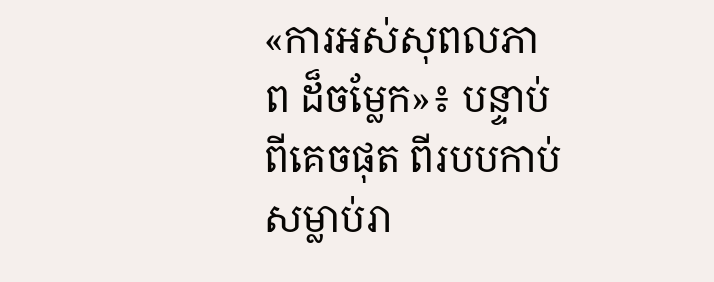«ការអស់សុពលភាព ដ៏ចម្លែក»៖ បន្ទាប់ពីគេចផុត ពីរបបកាប់សម្លាប់រា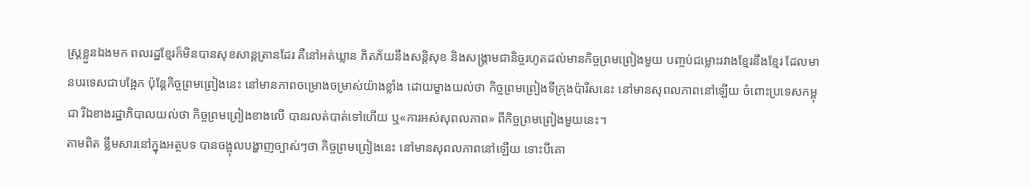ស្ត្រខ្លួនឯងមក ពលរដ្ឋខ្មែរក៏មិនបានសុខសាន្តត្រានដែរ គឺនៅអត់ឃ្លាន ភិតភ័យនឹងសន្តិសុខ និងសង្គ្រាមជានិច្ចរហូតដល់មានកិច្ចព្រមព្រៀងមួយ បញ្ចប់ជម្លោះរវាងខ្មែរនឹងខ្មែរ ដែលមានបរទេសជាបង្អែក ប៉ុន្តែកិច្ចព្រមព្រៀងនេះ នៅមានភាពចម្រោងចម្រាស់យ៉ាងខ្លាំង ដោយម្ខាងយល់ថា កិច្ចព្រមព្រៀងទីក្រុងប៉ារីសនេះ នៅមានសុពលភាពនៅឡើយ ចំពោះប្រទេសកម្ពុជា រីឯខាងរដ្ឋាភិបាលយល់ថា កិច្ចព្រមព្រៀងខាងលើ បានរលត់បាត់ទៅហើយ ឬ«ការអស់សុពលភាព» ពីកិច្ចព្រមព្រៀងមួយនេះ។
តាមពិត ខ្លឹមសារនៅក្នុងអត្ថបទ បានចង្អុលបង្ហាញច្បាស់ៗថា កិច្ចព្រមព្រៀងនេះ នៅមានសុពលភាពនៅឡើយ ទោះបីគោ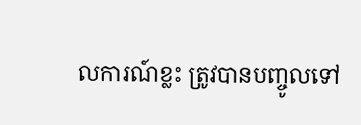លការណ៍ខ្លះ ត្រូវបានបញ្ចូលទៅ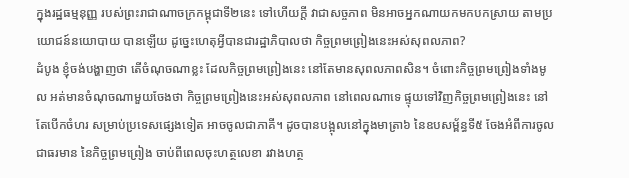ក្នុងរដ្ឋធម្មនុញ្ញ របស់ព្រះរាជាណាចក្រកម្ពុជាទី២នេះ ទៅហើយក្តី វាជាសច្ចភាព មិនអាចអ្នកណាយកមកបកស្រាយ តាមប្រយោជន៍នយោបាយ បានឡើយ ដូច្នេះហេតុអ្វីបានជារដ្ឋាភិបាលថា កិច្ចព្រមព្រៀងនេះអស់សុពលភាព?
ដំបូង ខ្ញុំចង់បង្ហាញថា តើចំណុចណាខ្លះ ដែលកិច្ចព្រមព្រៀងនេះ នៅតែមានសុពលភាពសិន។ ចំពោះកិច្ចព្រមព្រៀងទាំងមូល អត់មានចំណុចណាមួយចែងថា កិច្ចព្រមព្រៀងនេះអស់សុពលភាព នៅពេលណាទេ ផ្ទុយទៅវិញកិច្ចព្រមព្រៀងនេះ នៅតែបើកចំហរ សម្រាប់ប្រទេសផ្សេងទៀត អាចចូលជាភាគី។ ដូចបានបង្អុលនៅក្នុងមាត្រា៦ នៃឧបសម្ព័ន្ធទី៥ ចែងអំពីការចូលជាធរមាន នៃកិច្ចព្រមព្រៀង ចាប់ពីពេលចុះហត្ថលេខា រវាងហត្ថ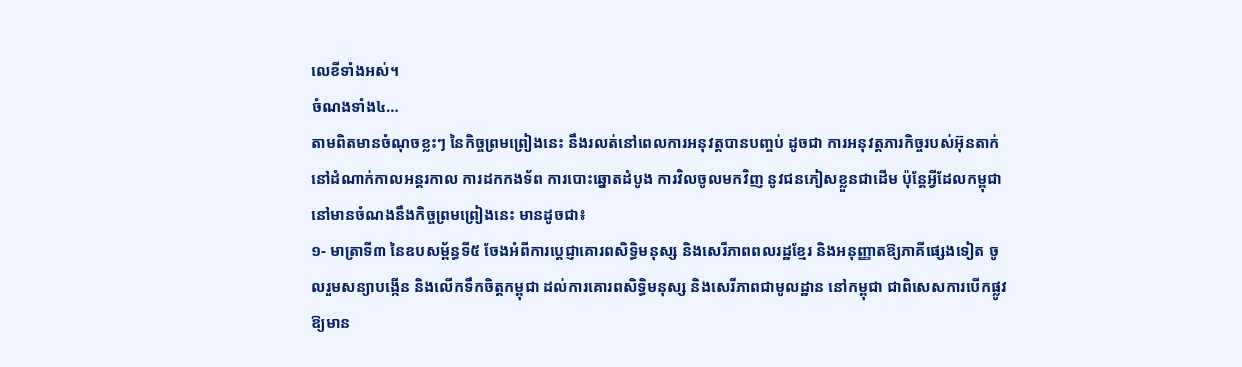លេខីទាំងអស់។
ចំណងទាំង៤…
តាមពិតមានចំណុចខ្លះៗ នៃកិច្ចព្រមព្រៀងនេះ នឹងរលត់នៅពេលការអនុវត្តបានបញ្ចប់ ដូចជា ការអនុវត្តភារកិច្ចរបស់អ៊ុនតាក់ នៅដំណាក់កាលអន្តរកាល ការដកកងទ័ព ការបោះឆ្នោតដំបូង ការវិលចូលមកវិញ នូវជនភៀសខ្លួនជាដើម ប៉ុន្តែអ្វីដែលកម្ពុជា នៅមានចំណងនឹងកិច្ចព្រមព្រៀងនេះ មានដូចជា៖
១- មាត្រាទី៣ នៃឧបសម្ព័ន្ធទី៥ ចែងអំពីការប្តេជ្ញាគោរពសិទ្ធិមនុស្ស និងសេរីភាពពលរដ្ឋខ្មែរ និងអនុញ្ញាតឱ្យភាគីផ្សេងទៀត ចូលរួមសន្យាបង្កើន និងលើកទឹកចិត្តកម្ពុជា ដល់ការគោរពសិទ្ធិមនុស្ស និងសេរីភាពជាមូលដ្ឋាន នៅកម្ពុជា ជាពិសេសការបើកផ្លូវ ឱ្យមាន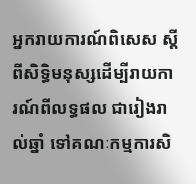អ្នករាយការណ៍ពិសេស ស្តីពីសិទ្ធិមនុស្សដើម្បីរាយការណ៍ពីលទ្ធផល ជារៀងរាល់ឆ្នាំ ទៅគណៈកម្មការសិ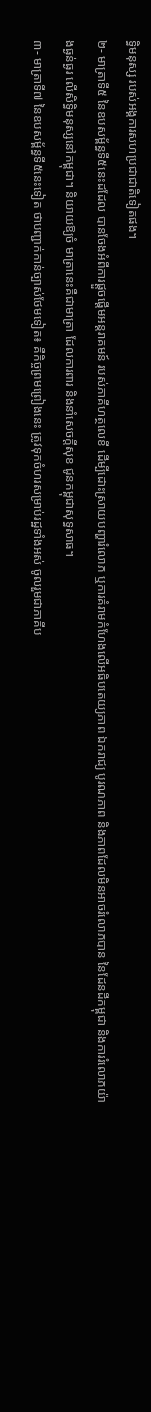ទ្ធិមនុស្ស របស់អង្គការសហប្រជាជាតិទៀតផង។
២- មាត្រាទី៥ នៃឧបសម្ព័ន្ធទី៥នេះដដែល បានចែងអំពីការផ្តួចផ្តើមអន្តរាគមន៍ របស់ភាគីហត្ថលេខី ដើម្បីដោះស្រាយបញ្ហារំលោភ ឬការគំរាមកំហែងលើអធិបតេយ្យភាព ឯករាជ្យ បូរណភាព និងភាពដែលមិនអាចរំលោភបាន នៃដែនដីកម្ពុជា និងការរំលោភយ៉ាងធ្ងន់ធ្ងរ លើសិទ្ធិមនុស្សនៅកម្ពុជា។ និយាយឱ្យចំ មាត្រានេះគឺជាមាត្រា ដែលការពារ និងនាំសេចក្តីសុខ ជូនកម្ពុជាសុទ្ធសាធ។
៣- មាត្រាទី៧ នៃឧបសម្ព័ន្ធទី៥នេះទៀត ថាបញ្ជាក់កាន់ច្បាស់ថែមទៀត៖ គឺកិច្ចព្រមព្រៀងនេះ ត្រូវទុកចំហរសម្រាប់រដ្ឋទាំងអស់ ចូលរួមជាភាគីប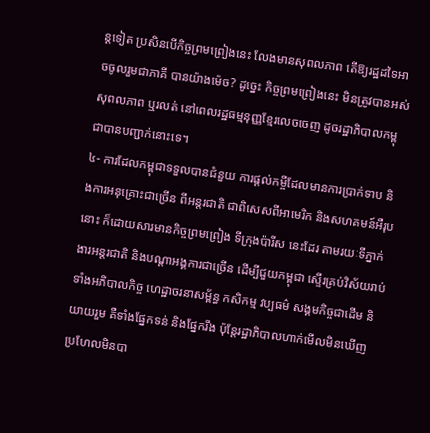ន្តទៀត ប្រសិនបើកិច្ចព្រមព្រៀងនេះ លែងមានសុពលភាព តើឱ្យរដ្ឋដទៃអាចចូលរួមជាភាគី បានយ៉ាងម៉េច? ដូច្នេះ កិច្ចព្រមព្រៀងនេះ មិនត្រូវបានអស់សុពលភាព ឬរលត់ នៅពេលរដ្ឋធម្មនុញ្ញខ្មែរលេចចេញ ដូចរដ្ឋាភិបាលកម្ពុជាបានបញ្ជាក់នោះទេ។
៤- ការដែលកម្ពុជាទទួលបានជំនួយ ការផ្តល់កម្ចីដែលមានការប្រាក់ទាប និងការអនុគ្រោះជាច្រើន ពីអន្តរជាតិ ជាពិសេសពីអាមេរិក និងសហគមន៍អឺរុបនោះ ក៏ដោយសារមានកិច្ចព្រមព្រៀង ទីក្រុងប៉ារីស នេះដែរ តាមរយៈទីភ្នាក់ងារអន្តរជាតិ និងបណ្តាអង្គការជាច្រើន ដើម្បីជួយកម្ពុជា ស្ទើរគ្រប់វិស័យរាប់ទាំងអភិបាលកិច្ច ហេដ្ឋាចរនាសម្ព័ន្ធ កសិកម្ម វប្បធម៌ សង្គមកិច្ចជាដើម និយាយរួម គឺទាំងផ្នែកទន់ និងផ្នែករឹង ប៉ុន្តែរដ្ឋាភិបាលហាក់មើលមិនឃើញ ប្រហែលមិនបា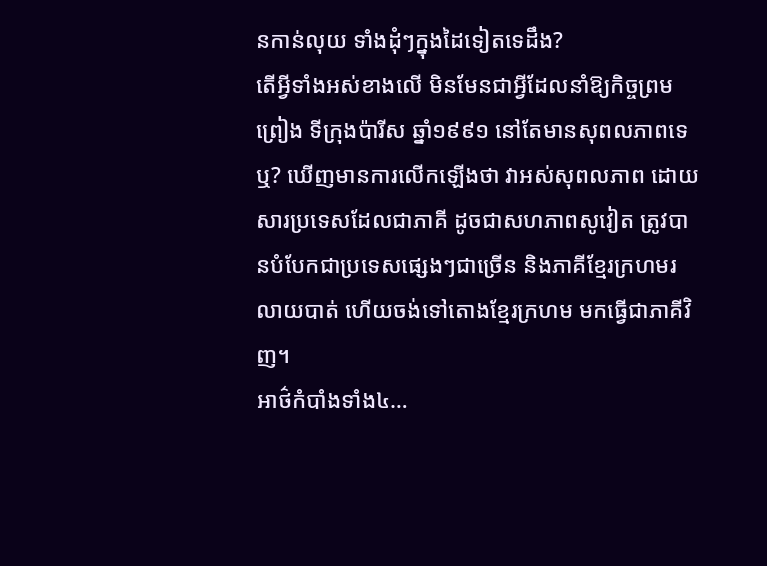នកាន់លុយ ទាំងដុំៗក្នុងដៃទៀតទេដឹង?
តើអ្វីទាំងអស់ខាងលើ មិនមែនជាអ្វីដែលនាំឱ្យកិច្ចព្រមព្រៀង ទីក្រុងប៉ារីស ឆ្នាំ១៩៩១ នៅតែមានសុពលភាពទេឬ? ឃើញមានការលើកឡើងថា វាអស់សុពលភាព ដោយសារប្រទេសដែលជាភាគី ដូចជាសហភាពសូវៀត ត្រូវបានបំបែកជាប្រទេសផ្សេងៗជាច្រើន និងភាគីខ្មែរក្រហមរលាយបាត់ ហើយចង់ទៅតោងខ្មែរក្រហម មកធ្វើជាភាគីវិញ។
អាថ៌កំបាំងទាំង៤…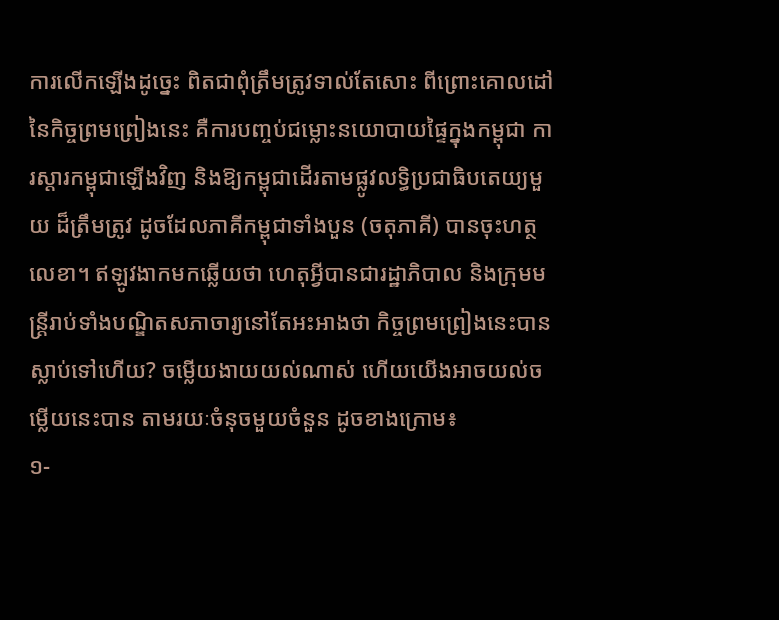ការលើកឡើងដូច្នេះ ពិតជាពុំត្រឹមត្រូវទាល់តែសោះ ពីព្រោះគោលដៅនៃកិច្ចព្រមព្រៀងនេះ គឺការបញ្ចប់ជម្លោះនយោបាយផ្ទៃក្នុងកម្ពុជា ការស្តារកម្ពុជាឡើងវិញ និងឱ្យកម្ពុជាដើរតាមផ្លូវលទ្ធិប្រជាធិបតេយ្យមួយ ដ៏ត្រឹមត្រូវ ដូចដែលភាគីកម្ពុជាទាំងបួន (ចតុភាគី) បានចុះហត្ថលេខា។ ឥឡូវងាកមកឆ្លើយថា ហេតុអ្វីបានជារដ្ឋាភិបាល និងក្រុមមន្ត្រីរាប់ទាំងបណ្ឌិតសភាចារ្យនៅតែអះអាងថា កិច្ចព្រមព្រៀងនេះបានស្លាប់ទៅហើយ? ចម្លើយងាយយល់ណាស់ ហើយយើងអាចយល់ចម្លើយនេះបាន តាមរយៈចំនុចមួយចំនួន ដូចខាងក្រោម៖
១-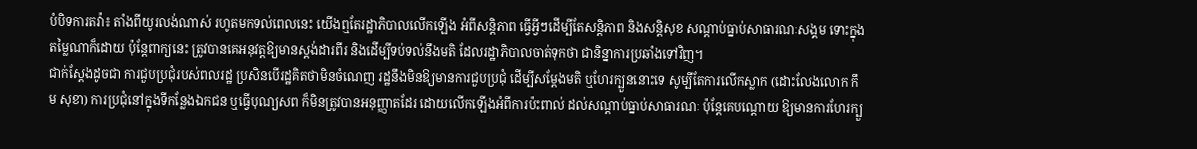បំបិទការតវ៉ា៖ តាំងពីយូរលង់ណាស់ រហូតមកទល់ពេលនេះ យើងឮតែរដ្ឋាភិបាលលើកឡើង អំពីសន្តិភាព ធ្វើអ្វីៗដើម្បីតែសន្តិភាព និងសន្តិសុខ សណ្តាប់ធ្នាប់សាធារណៈសង្គម ទោះក្នុងតម្លៃណាក៏ដោយ ប៉ុន្តែពាក្យនេះ ត្រូវបានគេអនុវត្តឱ្យមានស្តង់ដារពីរ និងដើម្បីទប់ទល់នឹងមតិ ដែលរដ្ឋាភិបាលចាត់ទុកថា ជានិន្នាការប្រឆាំងទៅវិញ។
ជាក់ស្តែងដូចជា ការជួបប្រជុំរបស់ពលរដ្ឋ ប្រសិនបើរដ្ឋគិតថាមិនចំណេញ រដ្ឋនឹងមិនឱ្យមានការជួបប្រជុំ ដើម្បីសម្តែងមតិ ឬហែរក្បួននោះទេ សូម្បីតែការលើកស្លាក (ដោះលែងលោក កឹម សុខា) ការប្រជុំនៅក្នុងទីកន្លែងឯកជន ឬធ្វើបុណ្យសព ក៏មិនត្រូវបានអនុញ្ញាតដែរ ដោយលើកឡើងអំពីការប៉ះពាល់ ដល់សណ្តាប់ធ្នាប់សាធារណៈ ប៉ុន្តែគេបណ្តោយ ឱ្យមានការហែរក្បួ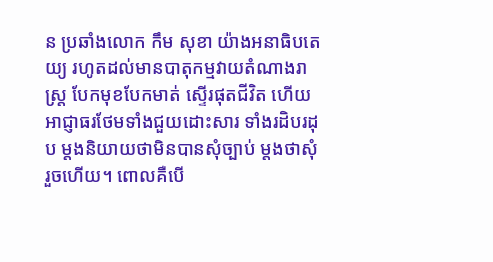ន ប្រឆាំងលោក កឹម សុខា យ៉ាងអនាធិបតេយ្យ រហូតដល់មានបាតុកម្មវាយតំណាងរាស្ត្រ បែកមុខបែកមាត់ ស្ទើរផុតជីវិត ហើយអាជ្ញាធរថែមទាំងជួយដោះសារ ទាំងរដិបរដុប ម្តងនិយាយថាមិនបានសុំច្បាប់ ម្តងថាសុំរួចហើយ។ ពោលគឺបើ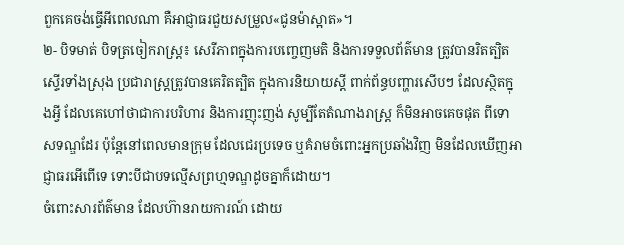ពួកគេចង់ធ្វើអីពេលណា គឺអាជ្ញាធរជួយសម្រួល«ជូនម៉ាស្អាត»។
២- បិទមាត់ បិទត្រចៀករាស្ត្រ៖ សេរីភាពក្នុងការបញ្ចេញមតិ និងការទទួលព័ត៌មាន ត្រូវបានរិតត្បិតស្ទើរទាំងស្រុង ប្រជារាស្ត្រត្រូវបានគេរិតត្បិត ក្នុងការនិយាយស្តី ពាក់ព័ន្ធបញ្ហារសើបៗ ដែលស្ថិតក្នុងអ្វី ដែលគេហៅថាជាការបរិហារ និងការញុះញង់ សូម្បីតែតំណាងរាស្ត្រ ក៏មិនអាចគេចផុត ពីទោសទណ្ឌដែរ ប៉ុន្តែនៅពេលមានក្រុម ដែលជេរប្រទេច ឬគំរាមចំពោះអ្នកប្រឆាំងវិញ មិនដែលឃើញអាជ្ញាធរអើពើទេ ទោះបីជាបទល្មើសព្រហ្មទណ្ឌដូចគ្នាក៏ដោយ។
ចំពោះសារព័ត៌មាន ដែលហ៊ានរាយការណ៍ ដោយ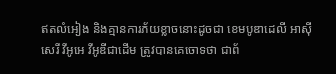ឥតលំអៀង និងគ្មានការភ័យខ្លាចនោះដូចជា ខេមបូឌាដេលី អាស៊ីសេរី វីអូអេ វីអូឌីជាដើម ត្រូវបានគេចោទថា ជាព័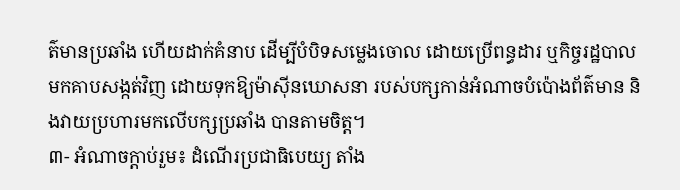ត៌មានប្រឆាំង ហើយដាក់គំនាប ដើម្បីបំបិទសម្លេងចោល ដោយប្រើពន្ធដារ ឬកិច្ចរដ្ឋបាលមកគាបសង្កត់វិញ ដោយទុកឱ្យម៉ាស៊ីនឃោសនា របស់បក្សកាន់អំណាចបំប៉ោងព័ត៌មាន និងវាយប្រហារមកលើបក្សប្រឆាំង បានតាមចិត្ត។
៣- អំណាចក្តាប់រួម៖ ដំណើរប្រជាធិបេយ្យ តាំង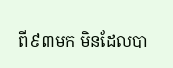ពី៩៣មក មិនដែលបា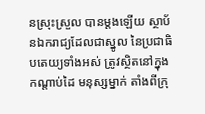នស្រុះស្រួល បានម្តងឡើយ ស្ថាប័នឯករាជ្យដែលជាស្នូល នៃប្រជាធិបតេយ្យទាំងអស់ ត្រូវស្ថិតនៅក្នុងកណ្តាប់ដៃ មនុស្សម្នាក់ តាំងពីក្រុ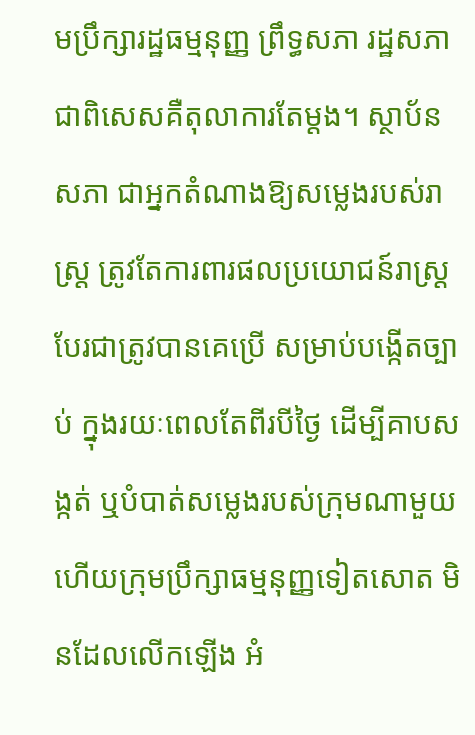មប្រឹក្សារដ្ឋធម្មនុញ្ញ ព្រឹទ្ធសភា រដ្ឋសភា ជាពិសេសគឺតុលាការតែម្តង។ ស្ថាប័នសភា ជាអ្នកតំណាងឱ្យសម្លេងរបស់រាស្ត្រ ត្រូវតែការពារផលប្រយោជន៍រាស្ត្រ បែរជាត្រូវបានគេប្រើ សម្រាប់បង្កើតច្បាប់ ក្នុងរយៈពេលតែពីរបីថ្ងៃ ដើម្បីគាបសង្កត់ ឬបំបាត់សម្លេងរបស់ក្រុមណាមួយ ហើយក្រុមប្រឹក្សាធម្មនុញ្ញទៀតសោត មិនដែលលើកឡើង អំ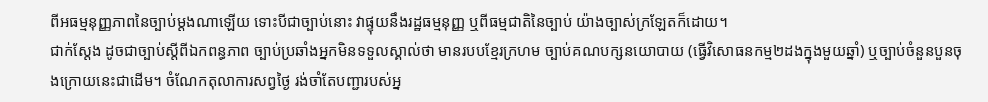ពីអធម្មនុញ្ញភាពនៃច្បាប់ម្តងណាឡើយ ទោះបីជាច្បាប់នោះ វាផ្ទុយនឹងរដ្ឋធម្មនុញ្ញ ឬពីធម្មជាតិនៃច្បាប់ យ៉ាងច្បាស់ក្រឡែតក៏ដោយ។
ជាក់ស្តែង ដូចជាច្បាប់ស្តីពីឯកពន្ធភាព ច្បាប់ប្រឆាំងអ្នកមិនទទួលស្គាល់ថា មានរបបខ្មែរក្រហម ច្បាប់គណបក្សនយោបាយ (ធ្វើវិសោធនកម្ម២ដងក្នុងមួយឆ្នាំ) ឬច្បាប់ចំនួនបួនចុងក្រោយនេះជាដើម។ ចំណែកតុលាការសព្វថ្ងៃ រង់ចាំតែបញ្ជារបស់អ្ន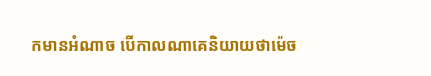កមានអំណាច បើកាលណាគេនិយាយថាម៉េច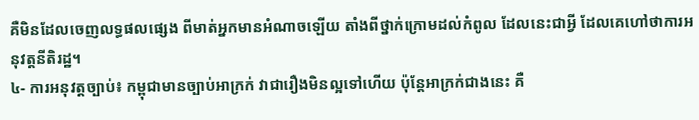គឺមិនដែលចេញលទ្ធផលផ្សេង ពីមាត់អ្នកមានអំណាចឡើយ តាំងពីថ្នាក់ក្រោមដល់កំពូល ដែលនេះជាអ្វី ដែលគេហៅថាការអនុវត្តនីតិរដ្ឋ។
៤- ការអនុវត្តច្បាប់៖ កម្ពុជាមានច្បាប់អាក្រក់ វាជារឿងមិនល្អទៅហើយ ប៉ុន្តែអាក្រក់ជាងនេះ គឺ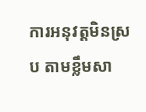ការអនុវត្តមិនស្រប តាមខ្លឹមសា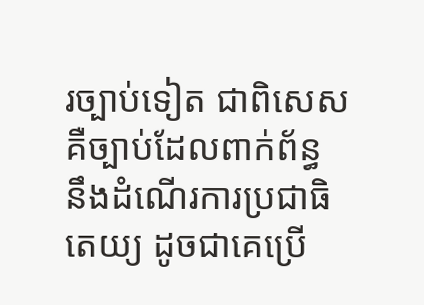រច្បាប់ទៀត ជាពិសេសគឺច្បាប់ដែលពាក់ព័ន្ធ នឹងដំណើរការប្រជាធិតេយ្យ ដូចជាគេប្រើ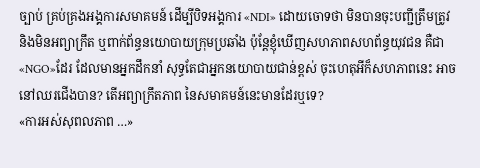ច្បាប់ គ្រប់គ្រងអង្គការសមាគមន៍ ដើម្បីបិទអង្គការ «NDI» ដោយចោទថា មិនបានចុះបញ្ជីត្រឹមត្រូវ និងមិនអព្យាក្រឹត ឬពាក់ព័ន្ធនយោបាយក្រុមប្រឆាំង ប៉ុន្តែខ្ញុំឃើញសហភាពសហព័ន្ធយុវជន គឺជា«NGO»ដែរ ដែលមានអ្នកដឹកនាំ សុទ្ធតែជាអ្នកនយោបាយជាន់ខ្ពស់ ចុះហេតុអីក៏សហភាពនេះ អាចនៅឈរជើងបាន? តើអព្យាក្រឹតភាព នៃសមាគមន៍នេះមានដែរឬទេ?
«ការអស់សុពលភាព …»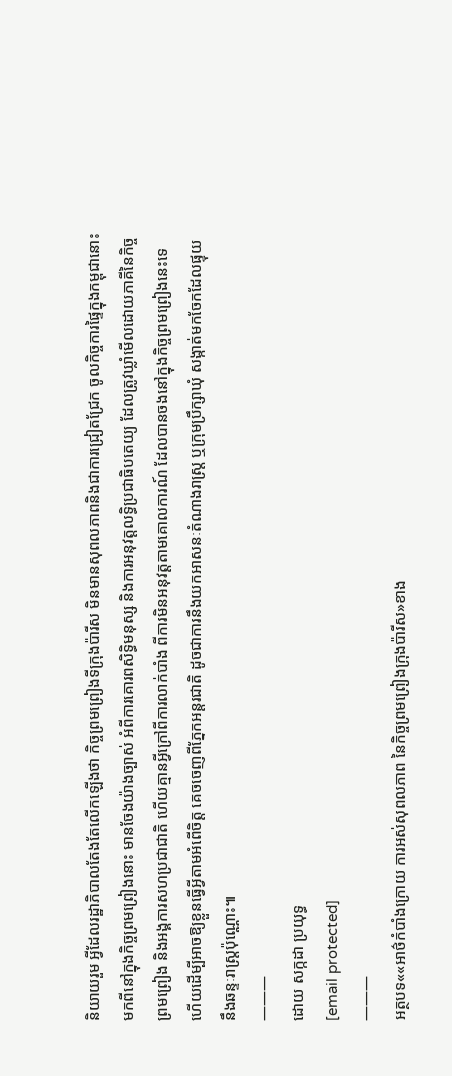និយាយរួម អ្វីដែលរដ្ឋាភិបាលតែងតែលើកឡើងថា កិច្ចព្រមព្រៀងទីក្រុងប៉ារីស មិនមានសុពលភាពនិងជាការជ្រៀតជ្រែក ចូលកិច្ចការផ្ទៃក្នុងកម្ពុជានោះ មកពីនៅក្នុងកិច្ចព្រមព្រៀងនោះ មានចែងយ៉ាងច្បាស់ អំពីការគោរពសិទ្ធិមនុស្ស និងការអនុវត្តលទ្ធិប្រជាធិបតេយ្យ ដែលត្រូវឃ្លាំមើលដោយភាគីនៃកិច្ចព្រមព្រៀង និងអង្គការសហប្រជាជាតិ ហើយគ្មានអ្វីក្រៅពីការលាក់បាំង ពីការមិនអនុវត្តតាមគោលការណ៍ ដែលបានចងនៅក្នុងកិច្ចព្រមព្រៀងនេះទេ ហើយដើម្បីអាចឱ្យខ្លួនធ្វើអ្វីតាមអំពើចិត្ត គេចចេញពីភ្នែកអន្តរជាតិ ដូចជាការនឹងយកអាសនៈតំណាងរាស្ត្រ ឬក្រុមប្រឹក្សាឃុំ សង្កាត់មកចែកដែលផ្ទុយនឹងឆន្ទៈរាស្ត្រប៉ុណ្ណោះ៕
———
ដោយ សក្កដា ប្រយុទ្ធ
[email protected]
———
អត្ថបទ««អាថ៌កំបាំងក្រោយ ការអស់សុពលភាព នៃកិច្ចព្រមព្រៀងក្រុងប៉ារីស»ខាង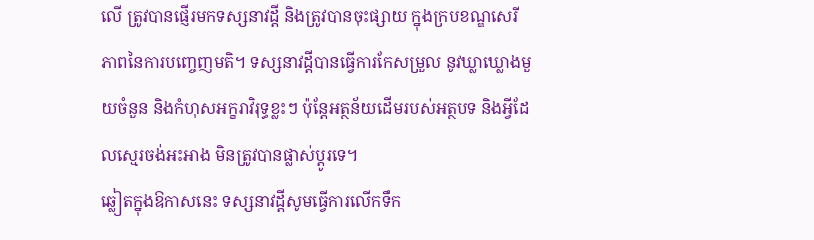លើ ត្រូវបានផ្ញើរមកទស្សនាវដ្ដី និងត្រូវបានចុះផ្សាយ ក្នុងក្របខណ្ឌសេរីភាពនៃការបញ្ចេញមតិ។ ទស្សនាវដ្ដីបានធ្វើការកែសម្រួល នូវឃ្លាឃ្លោងមួយចំនួន និងកំហុសអក្ខរាវិរុទ្ធខ្លះៗ ប៉ុន្តែអត្ថន័យដើមរបស់អត្ថបទ និងអ្វីដែលស្មេរចង់អះអាង មិនត្រូវបានផ្លាស់ប្ដូរទេ។
ឆ្លៀតក្នុងឱកាសនេះ ទស្សនាវដ្ដីសូមធ្វើការលើកទឹក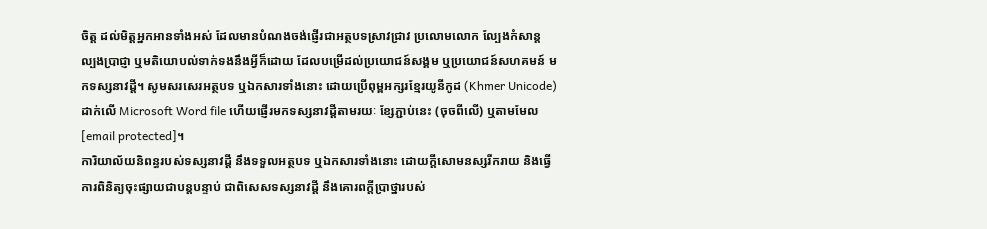ចិត្ត ដល់មិត្តអ្នកអានទាំងអស់ ដែលមានបំណងចង់ផ្ញើរជាអត្ថបទស្រាវជ្រាវ ប្រលោមលោក ល្បែងកំសាន្ដ ល្បងប្រាជ្ញា ឬមតិយោបល់ទាក់ទងនឹងអ្វីក៏ដោយ ដែលបម្រើដល់ប្រយោជន៍សង្គម ឬប្រយោជន៍សហគមន៍ មកទស្សនាវដ្ដី។ សូមសរសេរអត្ថបទ ឬឯកសារទាំងនោះ ដោយប្រើពុម្ពអក្សរខ្មែរយូនីកូដ (Khmer Unicode) ដាក់លើ Microsoft Word file ហើយផ្ញើរមកទស្សនាវដ្ដីតាមរយៈ ខ្សែភ្ជាប់នេះ (ចុចពីលើ) ឬតាមមែល [email protected]។
ការិយាល័យនិពន្ធរបស់ទស្សនាវដ្ដី នឹងទទួលអត្ថបទ ឬឯកសារទាំងនោះ ដោយក្ដីសោមនស្សរីករាយ និងធ្វើការពិនិត្យចុះផ្សាយជាបន្តបន្ទាប់ ជាពិសេសទស្សនាវដ្ដី នឹងគោរពក្ដីប្រាថ្នារបស់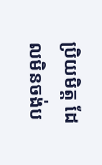ប្រិយមិត្ត ដែលមិនចង់ប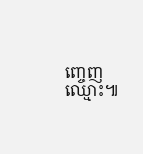ញ្ចេញឈ្មោះ៕